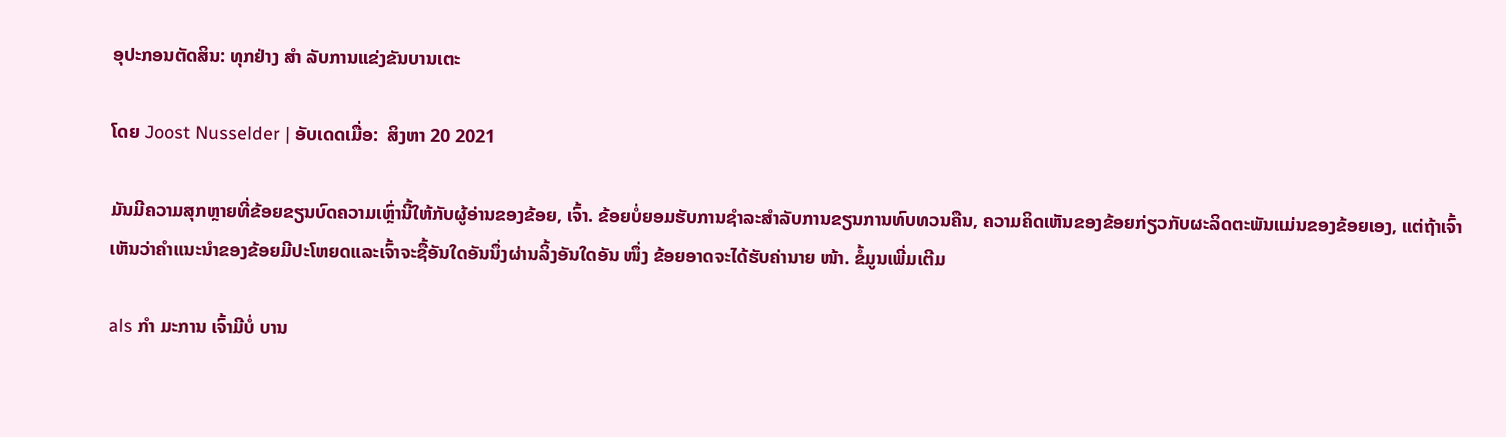ອຸປະກອນຕັດສິນ: ທຸກຢ່າງ ສຳ ລັບການແຂ່ງຂັນບານເຕະ

ໂດຍ Joost Nusselder | ອັບເດດເມື່ອ:  ສິງຫາ 20 2021

ມັນມີຄວາມສຸກຫຼາຍທີ່ຂ້ອຍຂຽນບົດຄວາມເຫຼົ່ານີ້ໃຫ້ກັບຜູ້ອ່ານຂອງຂ້ອຍ, ເຈົ້າ. ຂ້ອຍບໍ່ຍອມຮັບການຊໍາລະສໍາລັບການຂຽນການທົບທວນຄືນ, ຄວາມຄິດເຫັນຂອງຂ້ອຍກ່ຽວກັບຜະລິດຕະພັນແມ່ນຂອງຂ້ອຍເອງ, ແຕ່ຖ້າເຈົ້າເຫັນວ່າຄໍາແນະນໍາຂອງຂ້ອຍມີປະໂຫຍດແລະເຈົ້າຈະຊື້ອັນໃດອັນນຶ່ງຜ່ານລິ້ງອັນໃດອັນ ໜຶ່ງ ຂ້ອຍອາດຈະໄດ້ຮັບຄ່ານາຍ ໜ້າ. ຂໍ້ມູນເພີ່ມເຕີມ

als ກຳ ມະການ ເຈົ້າມີບໍ່ ບານ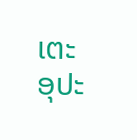ເຕະ ອຸປະ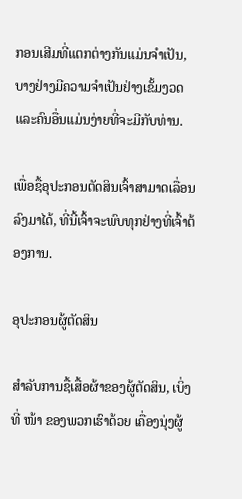ກອນເສີມທີ່ແຕກຕ່າງກັນແມ່ນຈໍາເປັນ, ບາງຢ່າງມີຄວາມຈໍາເປັນຢ່າງເຂັ້ມງວດແລະຄົນອື່ນແມ່ນງ່າຍທີ່ຈະມີກັບທ່ານ.

ເພື່ອຊື້ອຸປະກອນຕັດສິນເຈົ້າສາມາດເລື່ອນລົງມາໄດ້, ທີ່ນີ້ເຈົ້າຈະພົບທຸກຢ່າງທີ່ເຈົ້າຕ້ອງການ.

ອຸປະກອນຜູ້ຕັດສິນ

ສໍາລັບການຊື້ເສື້ອຜ້າຂອງຜູ້ຕັດສິນ, ເບິ່ງທີ່ ໜ້າ ຂອງພວກເຮົາດ້ວຍ ເຄື່ອງນຸ່ງຜູ້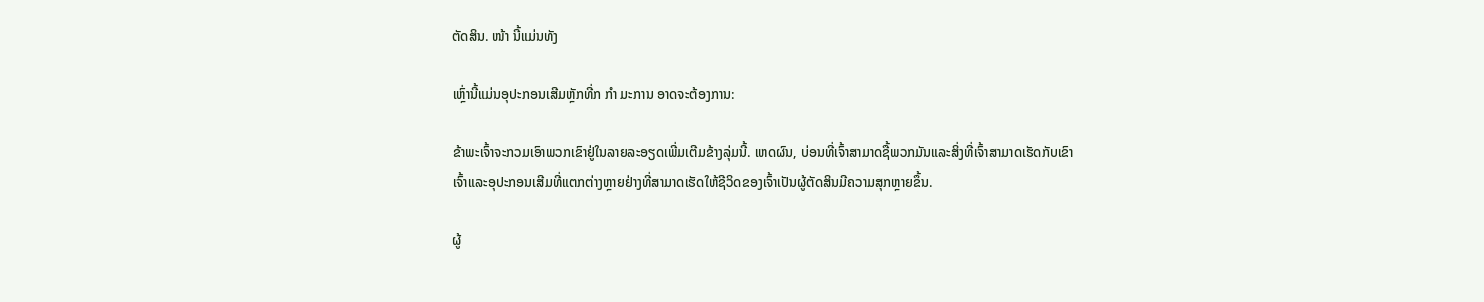ຕັດສິນ. ໜ້າ ນີ້ແມ່ນທັງ

ເຫຼົ່ານີ້ແມ່ນອຸປະກອນເສີມຫຼັກທີ່ກ ກຳ ມະການ ອາດຈະຕ້ອງການ:

ຂ້າພະເຈົ້າຈະກວມເອົາພວກເຂົາຢູ່ໃນລາຍລະອຽດເພີ່ມເຕີມຂ້າງລຸ່ມນີ້. ເຫດຜົນ, ບ່ອນທີ່ເຈົ້າສາມາດຊື້ພວກມັນແລະສິ່ງທີ່ເຈົ້າສາມາດເຮັດກັບເຂົາເຈົ້າແລະອຸປະກອນເສີມທີ່ແຕກຕ່າງຫຼາຍຢ່າງທີ່ສາມາດເຮັດໃຫ້ຊີວິດຂອງເຈົ້າເປັນຜູ້ຕັດສິນມີຄວາມສຸກຫຼາຍຂຶ້ນ.

ຜູ້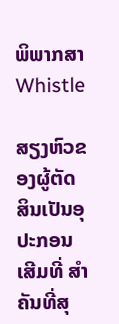ພິພາກສາ Whistle

ສຽງຫົວຂອງຜູ້ຕັດສິນເປັນອຸປະກອນເສີມທີ່ ສຳ ຄັນທີ່ສຸ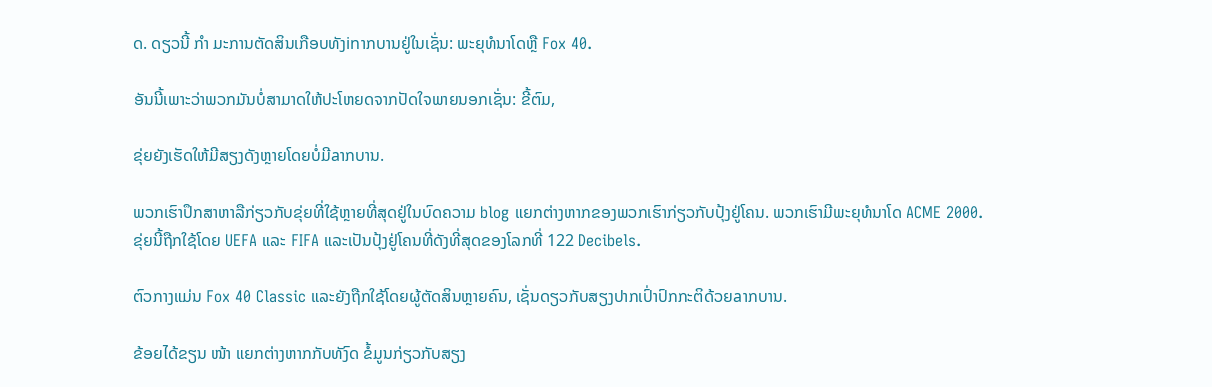ດ. ດຽວນີ້ ກຳ ມະການຕັດສິນເກືອບທັງinາກບານຢູ່ໃນເຊັ່ນ: ພະຍຸທໍນາໂດຫຼື Fox 40.

ອັນນີ້ເພາະວ່າພວກມັນບໍ່ສາມາດໃຫ້ປະໂຫຍດຈາກປັດໃຈພາຍນອກເຊັ່ນ: ຂີ້ຕົມ,

ຂຸ່ຍຍັງເຮັດໃຫ້ມີສຽງດັງຫຼາຍໂດຍບໍ່ມີaາກບານ.

ພວກເຮົາປຶກສາຫາລືກ່ຽວກັບຂຸ່ຍທີ່ໃຊ້ຫຼາຍທີ່ສຸດຢູ່ໃນບົດຄວາມ blog ແຍກຕ່າງຫາກຂອງພວກເຮົາກ່ຽວກັບປຸ້ງຢູ່ໂຄນ. ພວກເຮົາມີພະຍຸທໍນາໂດ ACME 2000. ຂຸ່ຍນີ້ຖືກໃຊ້ໂດຍ UEFA ແລະ FIFA ແລະເປັນປຸ້ງຢູ່ໂຄນທີ່ດັງທີ່ສຸດຂອງໂລກທີ່ 122 Decibels.

ຕົວກາງແມ່ນ Fox 40 Classic ແລະຍັງຖືກໃຊ້ໂດຍຜູ້ຕັດສິນຫຼາຍຄົນ, ເຊັ່ນດຽວກັບສຽງປາກເປົ່າປົກກະຕິດ້ວຍaາກບານ.

ຂ້ອຍໄດ້ຂຽນ ໜ້າ ແຍກຕ່າງຫາກກັບທັງົດ ຂໍ້ມູນກ່ຽວກັບສຽງ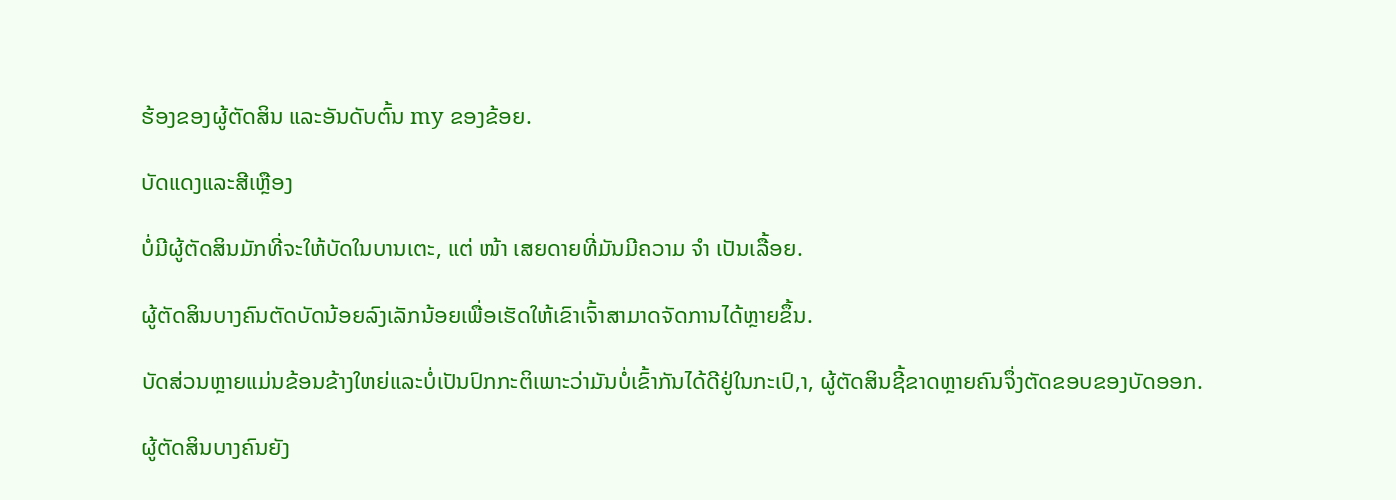ຮ້ອງຂອງຜູ້ຕັດສິນ ແລະອັນດັບຕົ້ນ my ຂອງຂ້ອຍ.

ບັດແດງແລະສີເຫຼືອງ

ບໍ່ມີຜູ້ຕັດສິນມັກທີ່ຈະໃຫ້ບັດໃນບານເຕະ, ແຕ່ ໜ້າ ເສຍດາຍທີ່ມັນມີຄວາມ ຈຳ ເປັນເລື້ອຍ.

ຜູ້ຕັດສິນບາງຄົນຕັດບັດນ້ອຍລົງເລັກນ້ອຍເພື່ອເຮັດໃຫ້ເຂົາເຈົ້າສາມາດຈັດການໄດ້ຫຼາຍຂຶ້ນ.

ບັດສ່ວນຫຼາຍແມ່ນຂ້ອນຂ້າງໃຫຍ່ແລະບໍ່ເປັນປົກກະຕິເພາະວ່າມັນບໍ່ເຂົ້າກັນໄດ້ດີຢູ່ໃນກະເປົ,າ, ຜູ້ຕັດສິນຊີ້ຂາດຫຼາຍຄົນຈຶ່ງຕັດຂອບຂອງບັດອອກ.

ຜູ້ຕັດສິນບາງຄົນຍັງ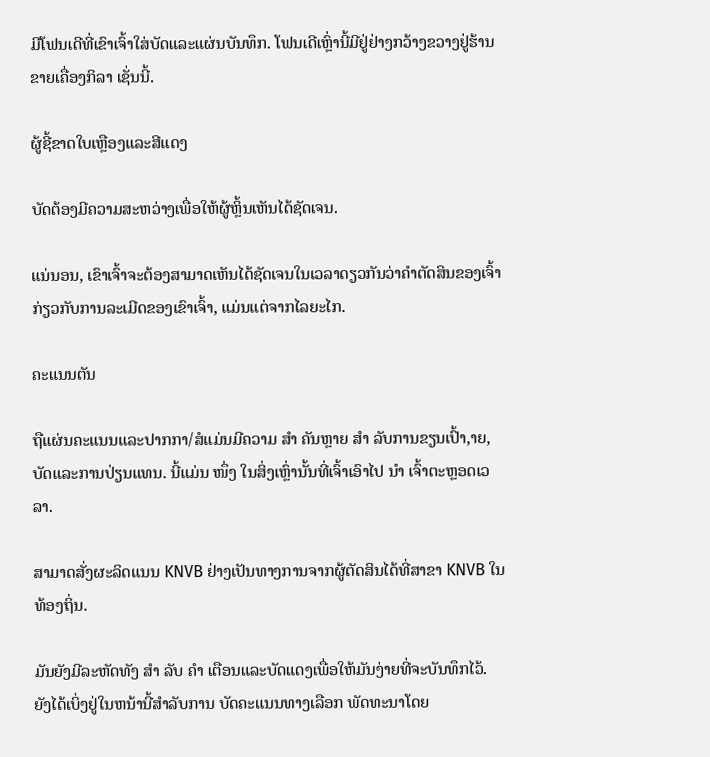ມີໂຟນເດີທີ່ເຂົາເຈົ້າໃສ່ບັດແລະແຜ່ນບັນທຶກ. ໂຟນເດີເຫຼົ່ານີ້ມີຢູ່ຢ່າງກວ້າງຂວາງຢູ່ຮ້ານຂາຍເຄື່ອງກິລາ ເຊັ່ນນີ້.

ຜູ້ຊີ້ຂາດໃບເຫຼືອງແລະສີແດງ

ບັດຕ້ອງມີຄວາມສະຫວ່າງເພື່ອໃຫ້ຜູ້ຫຼິ້ນເຫັນໄດ້ຊັດເຈນ.

ແນ່ນອນ, ເຂົາເຈົ້າຈະຕ້ອງສາມາດເຫັນໄດ້ຊັດເຈນໃນເວລາດຽວກັນວ່າຄໍາຕັດສິນຂອງເຈົ້າກ່ຽວກັບການລະເມີດຂອງເຂົາເຈົ້າ, ແມ່ນແຕ່ຈາກໄລຍະໄກ.

ຄະແນນຕັນ

ຖືແຜ່ນຄະແນນແລະປາກກາ/ສໍແມ່ນມີຄວາມ ສຳ ຄັນຫຼາຍ ສຳ ລັບການຂຽນເປົ້າ,າຍ, ບັດແລະການປ່ຽນແທນ. ນີ້ແມ່ນ ໜຶ່ງ ໃນສິ່ງເຫຼົ່ານັ້ນທີ່ເຈົ້າເອົາໄປ ນຳ ເຈົ້າຕະຫຼອດເວລາ.

ສາມາດສັ່ງຜະລິດແນນ KNVB ຢ່າງເປັນທາງການຈາກຜູ້ຕັດສິນໄດ້ທີ່ສາຂາ KNVB ໃນທ້ອງຖິ່ນ.

ມັນຍັງມີລະຫັດທັງ ສຳ ລັບ ຄຳ ເຕືອນແລະບັດແດງເພື່ອໃຫ້ມັນງ່າຍທີ່ຈະບັນທຶກໄວ້. ຍັງໄດ້ເບິ່ງຢູ່ໃນຫນ້ານີ້ສໍາລັບການ ບັດຄະແນນທາງເລືອກ ພັດທະນາໂດຍ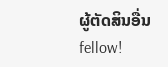ຜູ້ຕັດສິນອື່ນ fellow!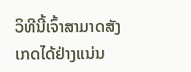ວິທີນີ້ເຈົ້າສາມາດສັງເກດໄດ້ຢ່າງແນ່ນ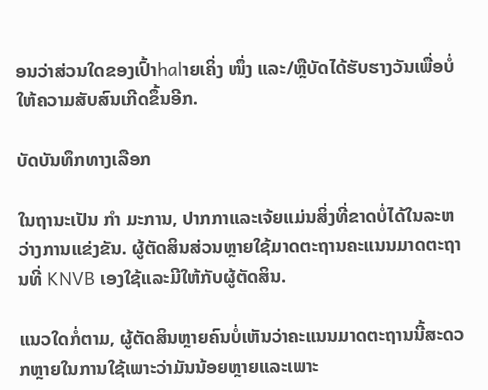ອນວ່າສ່ວນໃດຂອງເປົ້າhalາຍເຄິ່ງ ໜຶ່ງ ແລະ/ຫຼືບັດໄດ້ຮັບຮາງວັນເພື່ອບໍ່ໃຫ້ຄວາມສັບສົນເກີດຂຶ້ນອີກ.

ບັດບັນທຶກທາງເລືອກ

ໃນຖານະເປັນ ກຳ ມະການ, ປາກກາແລະເຈ້ຍແມ່ນສິ່ງທີ່ຂາດບໍ່ໄດ້ໃນລະຫວ່າງການແຂ່ງຂັນ. ຜູ້ຕັດສິນສ່ວນຫຼາຍໃຊ້ມາດຕະຖານຄະແນນມາດຕະຖານທີ່ KNVB ເອງໃຊ້ແລະມີໃຫ້ກັບຜູ້ຕັດສິນ.

ແນວໃດກໍ່ຕາມ, ຜູ້ຕັດສິນຫຼາຍຄົນບໍ່ເຫັນວ່າຄະແນນມາດຕະຖານນີ້ສະດວກຫຼາຍໃນການໃຊ້ເພາະວ່າມັນນ້ອຍຫຼາຍແລະເພາະ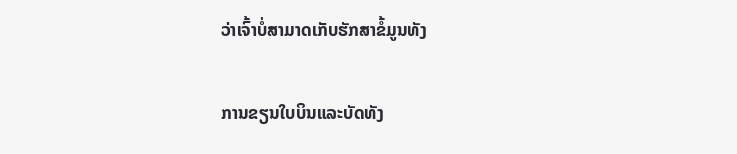ວ່າເຈົ້າບໍ່ສາມາດເກັບຮັກສາຂໍ້ມູນທັງ

ການຂຽນໃບບິນແລະບັດທັງ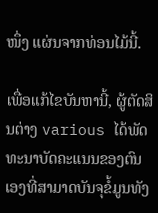ໜຶ່ງ ແຜ່ນຈາກທ່ອນໄມ້ນີ້.

ເພື່ອແກ້ໄຂບັນຫານີ້, ຜູ້ຕັດສິນຕ່າງ various ໄດ້ພັດທະນາບັດຄະແນນຂອງຕົນເອງທີ່ສາມາດບັນຈຸຂໍ້ມູນທັງ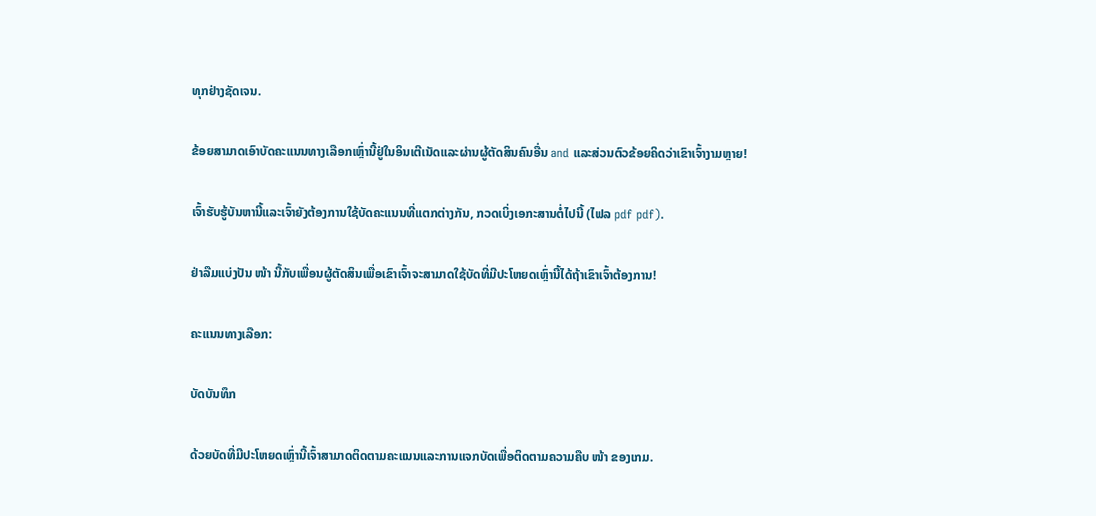ທຸກຢ່າງຊັດເຈນ.

ຂ້ອຍສາມາດເອົາບັດຄະແນນທາງເລືອກເຫຼົ່ານີ້ຢູ່ໃນອິນເຕີເນັດແລະຜ່ານຜູ້ຕັດສິນຄົນອື່ນ and ແລະສ່ວນຕົວຂ້ອຍຄິດວ່າເຂົາເຈົ້າງາມຫຼາຍ!

ເຈົ້າຮັບຮູ້ບັນຫານີ້ແລະເຈົ້າຍັງຕ້ອງການໃຊ້ບັດຄະແນນທີ່ແຕກຕ່າງກັນ, ກວດເບິ່ງເອກະສານຕໍ່ໄປນີ້ (ໄຟລ pdf pdf).

ຢ່າລືມແບ່ງປັນ ໜ້າ ນີ້ກັບເພື່ອນຜູ້ຕັດສິນເພື່ອເຂົາເຈົ້າຈະສາມາດໃຊ້ບັດທີ່ມີປະໂຫຍດເຫຼົ່ານີ້ໄດ້ຖ້າເຂົາເຈົ້າຕ້ອງການ!

ຄະແນນທາງເລືອກ:

ບັດບັນທຶກ

ດ້ວຍບັດທີ່ມີປະໂຫຍດເຫຼົ່ານີ້ເຈົ້າສາມາດຕິດຕາມຄະແນນແລະການແຈກບັດເພື່ອຕິດຕາມຄວາມຄືບ ໜ້າ ຂອງເກມ.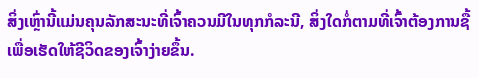ສິ່ງເຫຼົ່ານີ້ແມ່ນຄຸນລັກສະນະທີ່ເຈົ້າຄວນມີໃນທຸກກໍລະນີ, ສິ່ງໃດກໍ່ຕາມທີ່ເຈົ້າຕ້ອງການຊື້ເພື່ອເຮັດໃຫ້ຊີວິດຂອງເຈົ້າງ່າຍຂຶ້ນ.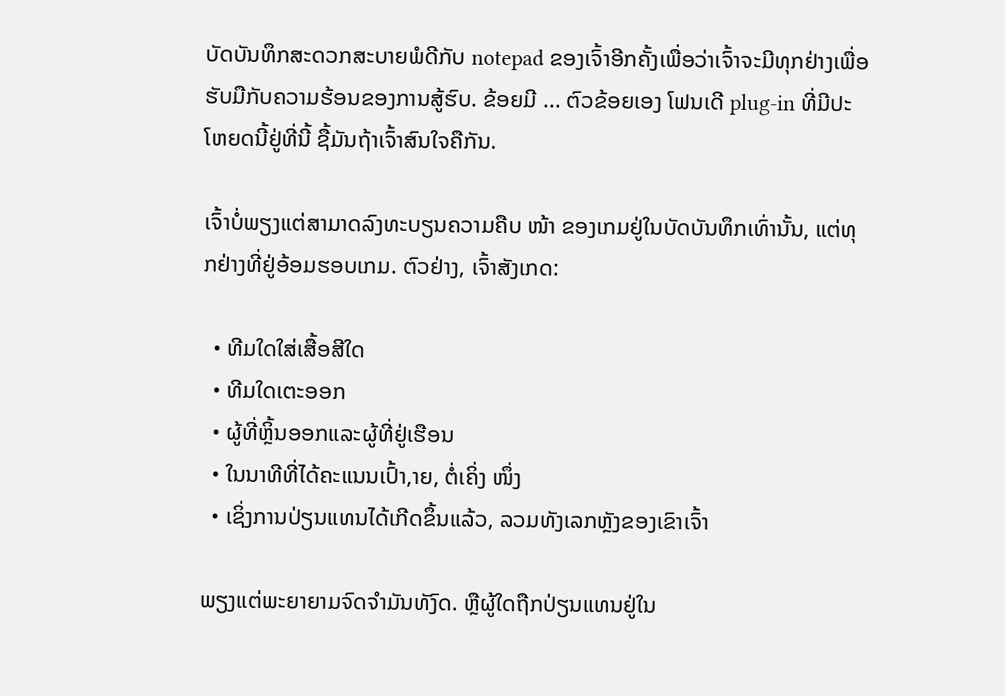ບັດບັນທຶກສະດວກສະບາຍພໍດີກັບ notepad ຂອງເຈົ້າອີກຄັ້ງເພື່ອວ່າເຈົ້າຈະມີທຸກຢ່າງເພື່ອຮັບມືກັບຄວາມຮ້ອນຂອງການສູ້ຮົບ. ຂ້ອຍມີ ... ຕົວຂ້ອຍເອງ ໂຟນເດີ plug-in ທີ່ມີປະໂຫຍດນີ້ຢູ່ທີ່ນີ້ ຊື້ມັນຖ້າເຈົ້າສົນໃຈຄືກັນ.

ເຈົ້າບໍ່ພຽງແຕ່ສາມາດລົງທະບຽນຄວາມຄືບ ໜ້າ ຂອງເກມຢູ່ໃນບັດບັນທຶກເທົ່ານັ້ນ, ແຕ່ທຸກຢ່າງທີ່ຢູ່ອ້ອມຮອບເກມ. ຕົວຢ່າງ, ເຈົ້າສັງເກດ:

  • ທີມໃດໃສ່ເສື້ອສີໃດ
  • ທີມໃດເຕະອອກ
  • ຜູ້ທີ່ຫຼິ້ນອອກແລະຜູ້ທີ່ຢູ່ເຮືອນ
  • ໃນນາທີທີ່ໄດ້ຄະແນນເປົ້າ,າຍ, ຕໍ່ເຄິ່ງ ໜຶ່ງ
  • ເຊິ່ງການປ່ຽນແທນໄດ້ເກີດຂຶ້ນແລ້ວ, ລວມທັງເລກຫຼັງຂອງເຂົາເຈົ້າ

ພຽງແຕ່ພະຍາຍາມຈົດຈໍາມັນທັງົດ. ຫຼືຜູ້ໃດຖືກປ່ຽນແທນຢູ່ໃນ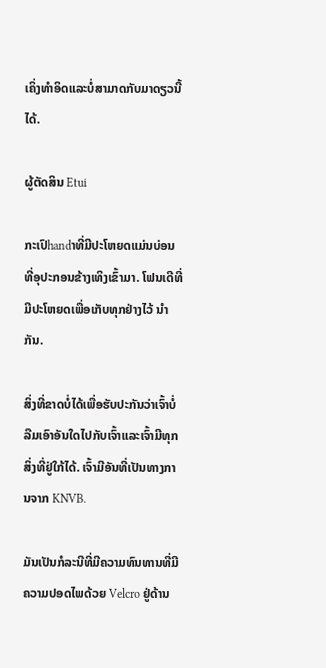ເຄິ່ງທໍາອິດແລະບໍ່ສາມາດກັບມາດຽວນີ້ໄດ້.

ຜູ້ຕັດສິນ Etui

ກະເປົhandາທີ່ມີປະໂຫຍດແມ່ນບ່ອນທີ່ອຸປະກອນຂ້າງເທິງເຂົ້າມາ. ໂຟນເດີທີ່ມີປະໂຫຍດເພື່ອເກັບທຸກຢ່າງໄວ້ ນຳ ກັນ.

ສິ່ງທີ່ຂາດບໍ່ໄດ້ເພື່ອຮັບປະກັນວ່າເຈົ້າບໍ່ລືມເອົາອັນໃດໄປກັບເຈົ້າແລະເຈົ້າມີທຸກສິ່ງທີ່ຢູ່ໃກ້ໄດ້. ເຈົ້າມີອັນທີ່ເປັນທາງການຈາກ KNVB.

ມັນເປັນກໍລະນີທີ່ມີຄວາມທົນທານທີ່ມີຄວາມປອດໄພດ້ວຍ Velcro ຢູ່ດ້ານ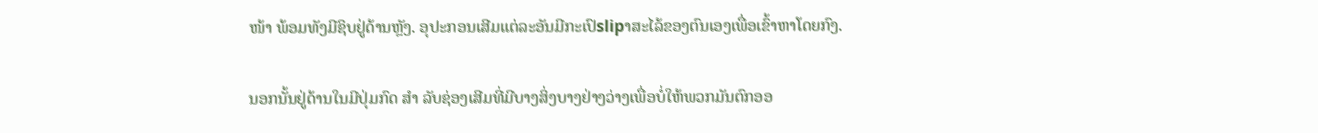ໜ້າ ພ້ອມທັງມີຊິບຢູ່ດ້ານຫຼັງ. ອຸປະກອນເສີມແຕ່ລະອັນມີກະເປົslipາສະໄລ້ຂອງຕົນເອງເພື່ອເຂົ້າຫາໂດຍກົງ.

ນອກນັ້ນຢູ່ດ້ານໃນມີປຸ່ມກົດ ສຳ ລັບຊ່ອງເສີມທີ່ມີບາງສິ່ງບາງຢ່າງວ່າງເພື່ອບໍ່ໃຫ້ພວກມັນຕົກອອ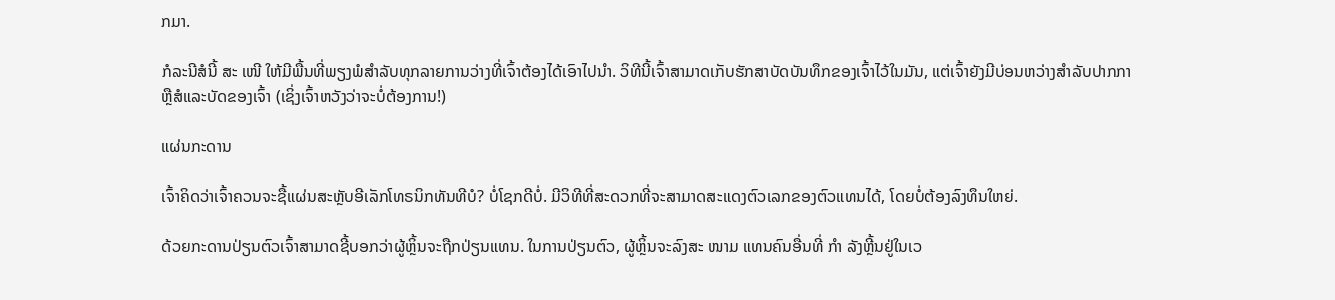ກມາ.

ກໍລະນີສໍນີ້ ສະ ເໜີ ໃຫ້ມີພື້ນທີ່ພຽງພໍສໍາລັບທຸກລາຍການວ່າງທີ່ເຈົ້າຕ້ອງໄດ້ເອົາໄປນໍາ. ວິທີນີ້ເຈົ້າສາມາດເກັບຮັກສາບັດບັນທຶກຂອງເຈົ້າໄວ້ໃນມັນ, ແຕ່ເຈົ້າຍັງມີບ່ອນຫວ່າງສໍາລັບປາກກາຫຼືສໍແລະບັດຂອງເຈົ້າ (ເຊິ່ງເຈົ້າຫວັງວ່າຈະບໍ່ຕ້ອງການ!)

ແຜ່ນກະດານ

ເຈົ້າຄິດວ່າເຈົ້າຄວນຈະຊື້ແຜ່ນສະຫຼັບອີເລັກໂທຣນິກທັນທີບໍ? ບໍ່ໂຊກດີບໍ່. ມີວິທີທີ່ສະດວກທີ່ຈະສາມາດສະແດງຕົວເລກຂອງຕົວແທນໄດ້, ໂດຍບໍ່ຕ້ອງລົງທຶນໃຫຍ່.

ດ້ວຍກະດານປ່ຽນຕົວເຈົ້າສາມາດຊີ້ບອກວ່າຜູ້ຫຼິ້ນຈະຖືກປ່ຽນແທນ. ໃນການປ່ຽນຕົວ, ຜູ້ຫຼິ້ນຈະລົງສະ ໜາມ ແທນຄົນອື່ນທີ່ ກຳ ລັງຫຼີ້ນຢູ່ໃນເວ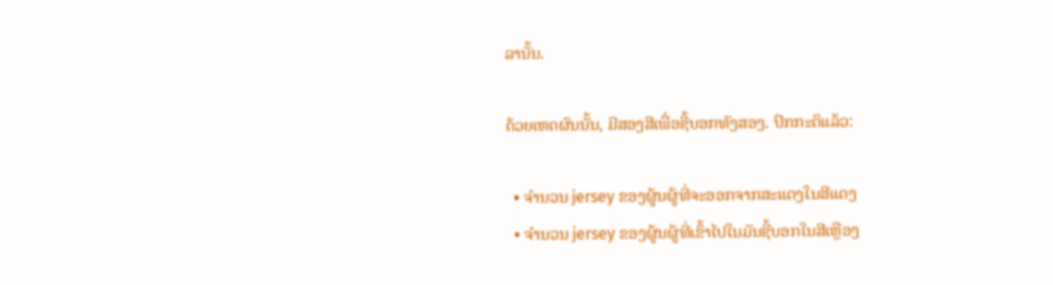ລານັ້ນ.

ດ້ວຍເຫດຜົນນັ້ນ, ມີສອງສີເພື່ອຊີ້ບອກທັງສອງ. ປົກກະຕິແລ້ວ:

  • ຈໍານວນ jersey ຂອງຜູ້ນຜູ້ທີ່ຈະອອກຈາກສະແດງໃນສີແດງ
  • ຈໍານວນ jersey ຂອງຜູ້ນຜູ້ທີ່ເຂົ້າໄປໃນມັນຊີ້ບອກໃນສີເຫຼືອງ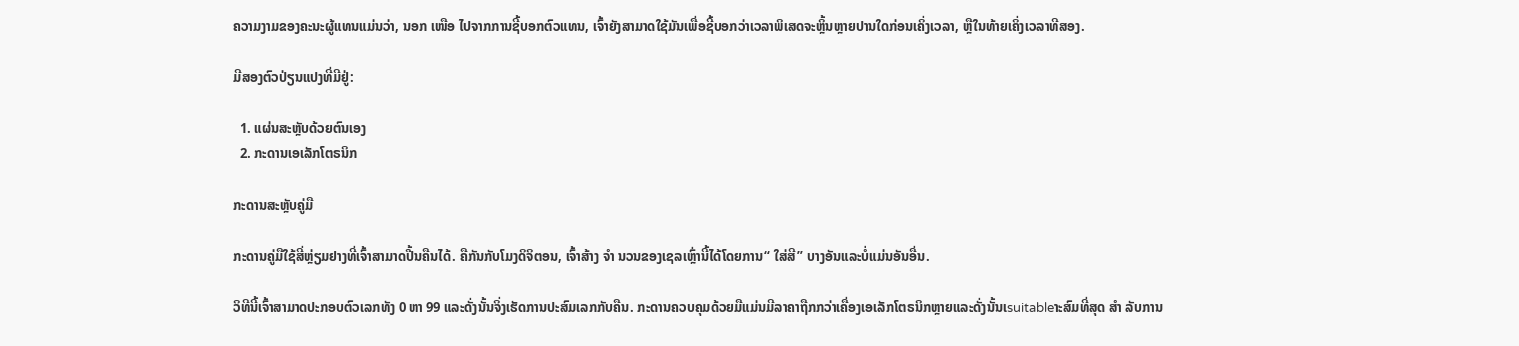ຄວາມງາມຂອງຄະນະຜູ້ແທນແມ່ນວ່າ, ນອກ ເໜືອ ໄປຈາກການຊີ້ບອກຕົວແທນ, ເຈົ້າຍັງສາມາດໃຊ້ມັນເພື່ອຊີ້ບອກວ່າເວລາພິເສດຈະຫຼິ້ນຫຼາຍປານໃດກ່ອນເຄິ່ງເວລາ, ຫຼືໃນທ້າຍເຄິ່ງເວລາທີສອງ.

ມີສອງຕົວປ່ຽນແປງທີ່ມີຢູ່:

  1. ແຜ່ນສະຫຼັບດ້ວຍຕົນເອງ
  2. ກະດານເອເລັກໂຕຣນິກ

ກະດານສະຫຼັບຄູ່ມື

ກະດານຄູ່ມືໃຊ້ສີ່ຫຼ່ຽມຢາງທີ່ເຈົ້າສາມາດປີ້ນຄືນໄດ້. ຄືກັນກັບໂມງດິຈິຕອນ, ເຈົ້າສ້າງ ຈຳ ນວນຂອງເຊລເຫຼົ່ານີ້ໄດ້ໂດຍການ“ ໃສ່ສີ” ບາງອັນແລະບໍ່ແມ່ນອັນອື່ນ.

ວິທີນີ້ເຈົ້າສາມາດປະກອບຕົວເລກທັງ 0 ຫາ 99 ແລະດັ່ງນັ້ນຈິ່ງເຮັດການປະສົມເລກກັບຄືນ. ກະດານຄວບຄຸມດ້ວຍມືແມ່ນມີລາຄາຖືກກວ່າເຄື່ອງເອເລັກໂຕຣນິກຫຼາຍແລະດັ່ງນັ້ນເsuitableາະສົມທີ່ສຸດ ສຳ ລັບການ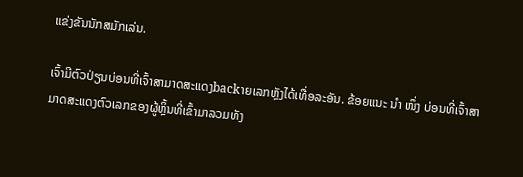ແຂ່ງຂັນນັກສມັກເລ່ນ.

ເຈົ້າມີຕົວປ່ຽນບ່ອນທີ່ເຈົ້າສາມາດສະແດງbackາຍເລກຫຼັງໄດ້ເທື່ອລະອັນ. ຂ້ອຍແນະ ນຳ ໜຶ່ງ ບ່ອນທີ່ເຈົ້າສາມາດສະແດງຕົວເລກຂອງຜູ້ຫຼິ້ນທີ່ເຂົ້າມາລວມທັງ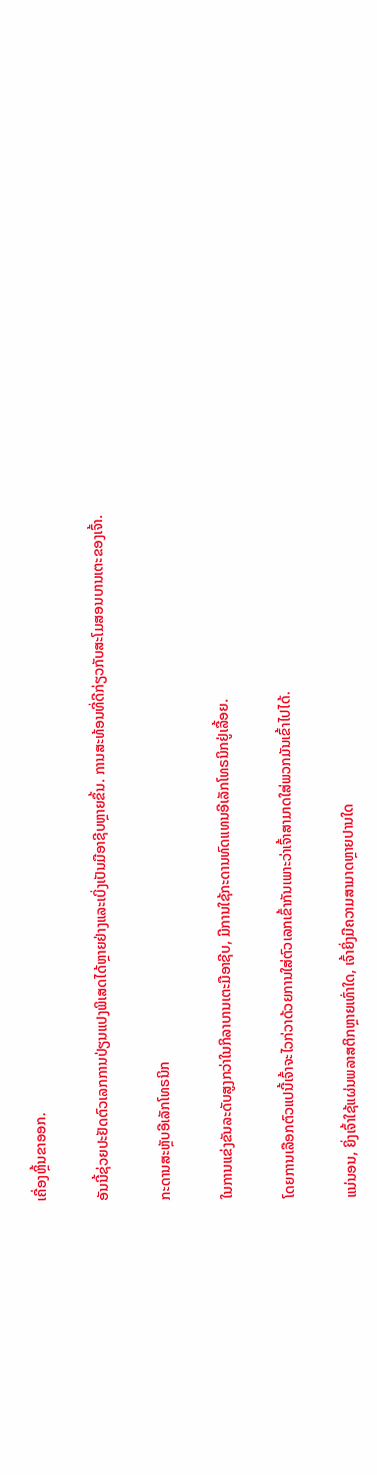ເຄື່ອງຫຼິ້ນຂາອອກ.

ອັນນີ້ຊ່ວຍປະຢັດຕົວເລກການປ່ຽນແປງພິເສດໄດ້ຫຼາຍຢ່າງແລະເບິ່ງເປັນມືອາຊີບຫຼາຍຂຶ້ນ. ການສະທ້ອນທີ່ດີກ່ຽວກັບສະໂມສອນບານເຕະຂອງເຈົ້າ.

ກະດານສະຫຼັບອີເລັກໂທຣນິກ

ໃນການແຂ່ງຂັນລະດັບສູງກວ່າໃນກິລາບານເຕະມືອາຊີບ, ມີການໃຊ້ກະດານທົດແທນອີເລັກໂທຣນິກຢູ່ເລື້ອຍ.

ໂດຍການເລືອກຕົວແປນີ້ເຈົ້າຈະໄວກ່ວາດ້ວຍການໃສ່ຕົວເລກເຂົ້າກັນເພາະວ່າເຈົ້າສາມາດໃສ່ພວກມັນເຂົ້າໄປໄດ້.

ແນ່ນອນ, ຍິ່ງເຈົ້າໃຊ້ແຜ່ນພລາສຕິກຫຼາຍເທົ່າໃດ, ເຈົ້າຍິ່ງມີຄວາມສາມາດຫຼາຍປານໃດ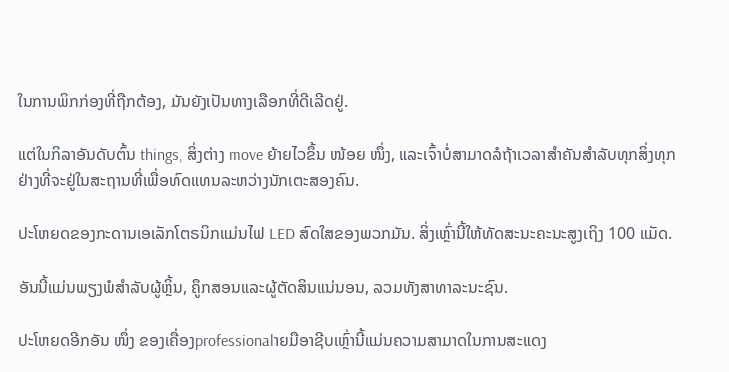ໃນການພິກກ່ອງທີ່ຖືກຕ້ອງ, ມັນຍັງເປັນທາງເລືອກທີ່ດີເລີດຢູ່.

ແຕ່ໃນກິລາອັນດັບຕົ້ນ things, ສິ່ງຕ່າງ move ຍ້າຍໄວຂຶ້ນ ໜ້ອຍ ໜຶ່ງ, ແລະເຈົ້າບໍ່ສາມາດລໍຖ້າເວລາສໍາຄັນສໍາລັບທຸກສິ່ງທຸກຢ່າງທີ່ຈະຢູ່ໃນສະຖານທີ່ເພື່ອທົດແທນລະຫວ່າງນັກເຕະສອງຄົນ.

ປະໂຫຍດຂອງກະດານເອເລັກໂຕຣນິກແມ່ນໄຟ LED ສົດໃສຂອງພວກມັນ. ສິ່ງເຫຼົ່ານີ້ໃຫ້ທັດສະນະຄະນະສູງເຖິງ 100 ແມັດ.

ອັນນີ້ແມ່ນພຽງພໍສໍາລັບຜູ້ຫຼິ້ນ, ຄູຶກສອນແລະຜູ້ຕັດສິນແນ່ນອນ, ລວມທັງສາທາລະນະຊົນ.

ປະໂຫຍດອີກອັນ ໜຶ່ງ ຂອງເຄື່ອງprofessionalາຍມືອາຊີບເຫຼົ່ານີ້ແມ່ນຄວາມສາມາດໃນການສະແດງ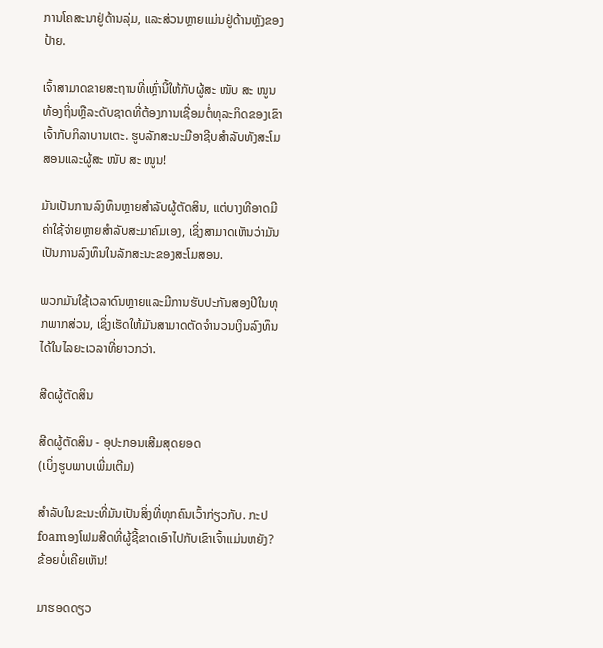ການໂຄສະນາຢູ່ດ້ານລຸ່ມ, ແລະສ່ວນຫຼາຍແມ່ນຢູ່ດ້ານຫຼັງຂອງປ້າຍ.

ເຈົ້າສາມາດຂາຍສະຖານທີ່ເຫຼົ່ານີ້ໃຫ້ກັບຜູ້ສະ ໜັບ ສະ ໜູນ ທ້ອງຖິ່ນຫຼືລະດັບຊາດທີ່ຕ້ອງການເຊື່ອມຕໍ່ທຸລະກິດຂອງເຂົາເຈົ້າກັບກິລາບານເຕະ. ຮູບລັກສະນະມືອາຊີບສໍາລັບທັງສະໂມສອນແລະຜູ້ສະ ໜັບ ສະ ໜູນ!

ມັນເປັນການລົງທຶນຫຼາຍສໍາລັບຜູ້ຕັດສິນ, ແຕ່ບາງທີອາດມີຄ່າໃຊ້ຈ່າຍຫຼາຍສໍາລັບສະມາຄົມເອງ, ເຊິ່ງສາມາດເຫັນວ່າມັນເປັນການລົງທຶນໃນລັກສະນະຂອງສະໂມສອນ.

ພວກມັນໃຊ້ເວລາດົນຫຼາຍແລະມີການຮັບປະກັນສອງປີໃນທຸກພາກສ່ວນ, ເຊິ່ງເຮັດໃຫ້ມັນສາມາດຕັດຈໍານວນເງິນລົງທຶນໄດ້ໃນໄລຍະເວລາທີ່ຍາວກວ່າ.

ສີດຜູ້ຕັດສິນ

ສີດຜູ້ຕັດສິນ - ອຸປະກອນເສີມສຸດຍອດ
(ເບິ່ງຮູບພາບເພີ່ມເຕີມ)

ສໍາລັບໃນຂະນະທີ່ມັນເປັນສິ່ງທີ່ທຸກຄົນເວົ້າກ່ຽວກັບ. ກະປfoamອງໂຟມສີດທີ່ຜູ້ຊີ້ຂາດເອົາໄປກັບເຂົາເຈົ້າແມ່ນຫຍັງ? ຂ້ອຍບໍ່ເຄີຍເຫັນ!

ມາຮອດດຽວ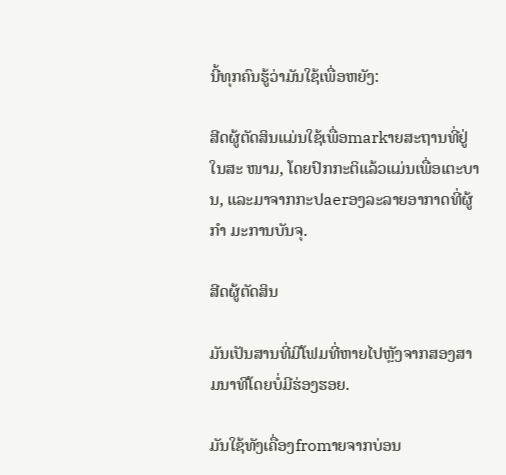ນີ້ທຸກຄົນຮູ້ວ່າມັນໃຊ້ເພື່ອຫຍັງ:

ສີດຜູ້ຕັດສິນແມ່ນໃຊ້ເພື່ອmarkາຍສະຖານທີ່ຢູ່ໃນສະ ໜາມ, ໂດຍປົກກະຕິແລ້ວແມ່ນເພື່ອເຕະບານ, ແລະມາຈາກກະປaerອງລະລາຍອາກາດທີ່ຜູ້ ກຳ ມະການບັນຈຸ.

ສີດຜູ້ຕັດສິນ

ມັນເປັນສານທີ່ມີໂຟມທີ່ຫາຍໄປຫຼັງຈາກສອງສາມນາທີໂດຍບໍ່ມີຮ່ອງຮອຍ.

ມັນໃຊ້ທັງເຄື່ອງfromາຍຈາກບ່ອນ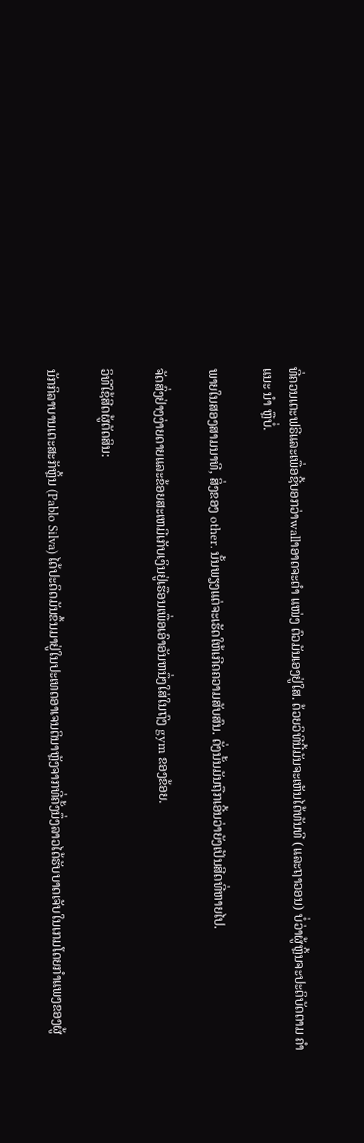ທີ່ຄວນເຕະຟຣີແລະເພື່ອຊີ້ບອກວ່າwallາອາດຈະຕໍາ ແໜ່ງ ຕົວມັນເອງຢູ່ໃສ. ດ້ວຍວິທີນີ້ມັນຈະເຫັນໄດ້ທັນທີ (ແລະຖາວອນ) ບໍ່ວ່າຜູ້ຫຼິ້ນຈະປະຕິບັດຕາມ ຄຳ ແນະ ນຳ ຫຼືບໍ່.

ພາຍໃນສອງສາມນາທີ, ສິ່ງຂອງ other. ນັ້ນພຽງແຕ່ຈະເຮັດໃຫ້ເກີດຄວາມສັບສົນ. ດັ່ງນັ້ນມັນຖືກເອີ້ນວ່າຍັງເປັນສີດທີ່ຫາຍໄປ.

ຈັດສົ່ງຢ່າງງ່າຍດາຍແລະຂ້ອຍສະເຫມີເກັບເງິນຢູ່ເຮືອນເພື່ອເອົາອັນຫນຶ່ງໃສ່ໃນຖົງ gym ຂອງຂ້ອຍ.

ວິທີໃຊ້ສີດຜູ້ຕັດສິນ:

ນັກກິລາບານເຕະສະັກຫຼິ້ນ (Pablo Silva) ໄດ້ປະດິດມັນຂຶ້ນມາຢູ່ໃນປະເທດອາເຈນຕິນາຫຼັງຈາກທີ່ຄັ້ງນຶ່ງລາວໄດ້ຮັບບາດເຈັບໃນເກມໂດຍກໍາແພງຂອງຜູ້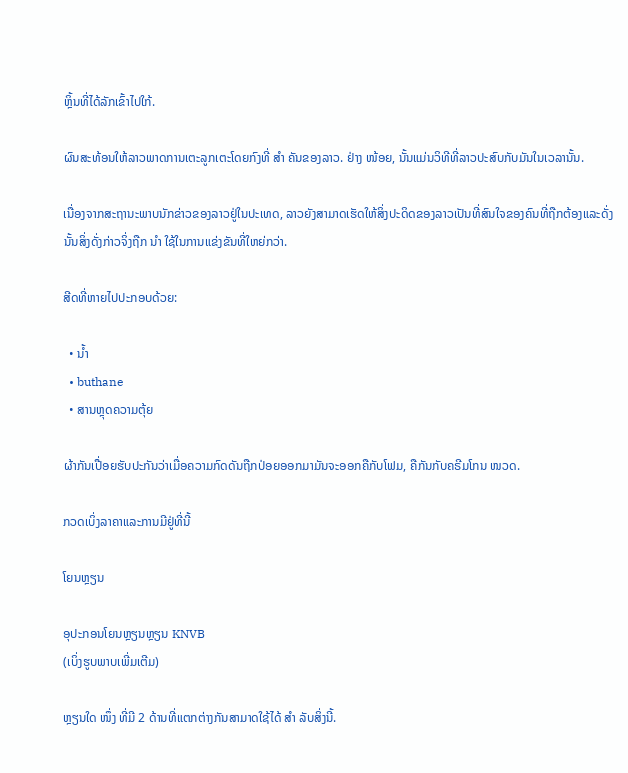ຫຼິ້ນທີ່ໄດ້ລັກເຂົ້າໄປໃກ້.

ຜົນສະທ້ອນໃຫ້ລາວພາດການເຕະລູກເຕະໂດຍກົງທີ່ ສຳ ຄັນຂອງລາວ. ຢ່າງ ໜ້ອຍ, ນັ້ນແມ່ນວິທີທີ່ລາວປະສົບກັບມັນໃນເວລານັ້ນ.

ເນື່ອງຈາກສະຖານະພາບນັກຂ່າວຂອງລາວຢູ່ໃນປະເທດ, ລາວຍັງສາມາດເຮັດໃຫ້ສິ່ງປະດິດຂອງລາວເປັນທີ່ສົນໃຈຂອງຄົນທີ່ຖືກຕ້ອງແລະດັ່ງນັ້ນສິ່ງດັ່ງກ່າວຈິ່ງຖືກ ນຳ ໃຊ້ໃນການແຂ່ງຂັນທີ່ໃຫຍ່ກວ່າ.

ສີດທີ່ຫາຍໄປປະກອບດ້ວຍ:

  • ນ້ຳ
  • buthane
  • ສານຫຼຸດຄວາມຕຸ້ຍ

ຜ້າກັນເປື່ອຍຮັບປະກັນວ່າເມື່ອຄວາມກົດດັນຖືກປ່ອຍອອກມາມັນຈະອອກຄືກັບໂຟມ, ຄືກັນກັບຄຣີມໂກນ ໜວດ.

ກວດເບິ່ງລາຄາແລະການມີຢູ່ທີ່ນີ້

ໂຍນຫຼຽນ

ອຸປະກອນໂຍນຫຼຽນຫຼຽນ KNVB
(ເບິ່ງຮູບພາບເພີ່ມເຕີມ)

ຫຼຽນໃດ ໜຶ່ງ ທີ່ມີ 2 ດ້ານທີ່ແຕກຕ່າງກັນສາມາດໃຊ້ໄດ້ ສຳ ລັບສິ່ງນີ້.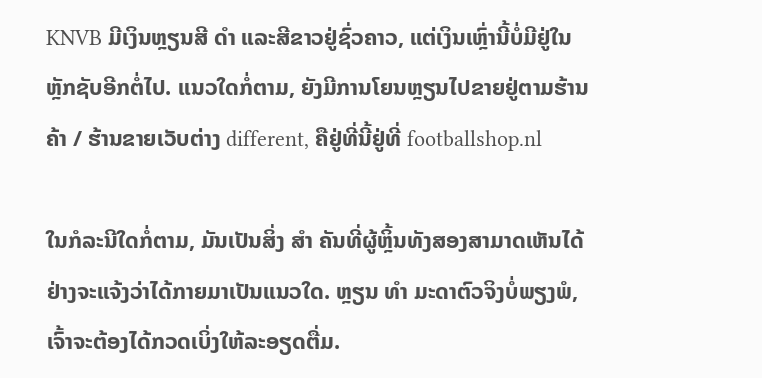KNVB ມີເງິນຫຼຽນສີ ດຳ ແລະສີຂາວຢູ່ຊົ່ວຄາວ, ແຕ່ເງິນເຫຼົ່ານີ້ບໍ່ມີຢູ່ໃນຫຼັກຊັບອີກຕໍ່ໄປ. ແນວໃດກໍ່ຕາມ, ຍັງມີການໂຍນຫຼຽນໄປຂາຍຢູ່ຕາມຮ້ານຄ້າ / ຮ້ານຂາຍເວັບຕ່າງ different, ຄືຢູ່ທີ່ນີ້ຢູ່ທີ່ footballshop.nl

ໃນກໍລະນີໃດກໍ່ຕາມ, ມັນເປັນສິ່ງ ສຳ ຄັນທີ່ຜູ້ຫຼິ້ນທັງສອງສາມາດເຫັນໄດ້ຢ່າງຈະແຈ້ງວ່າໄດ້ກາຍມາເປັນແນວໃດ. ຫຼຽນ ທຳ ມະດາຕົວຈິງບໍ່ພຽງພໍ, ເຈົ້າຈະຕ້ອງໄດ້ກວດເບິ່ງໃຫ້ລະອຽດຕື່ມ.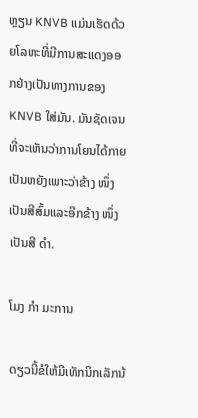ຫຼຽນ KNVB ແມ່ນເຮັດດ້ວຍໂລຫະທີ່ມີການສະແດງອອກຢ່າງເປັນທາງການຂອງ KNVB ໃສ່ມັນ. ມັນຊັດເຈນທີ່ຈະເຫັນວ່າການໂຍນໄດ້ກາຍເປັນຫຍັງເພາະວ່າຂ້າງ ໜຶ່ງ ເປັນສີສົ້ມແລະອີກຂ້າງ ໜຶ່ງ ເປັນສີ ດຳ.

ໂມງ ກຳ ມະການ

ດຽວນີ້ຂໍໃຫ້ມີເທັກນິກເລັກນ້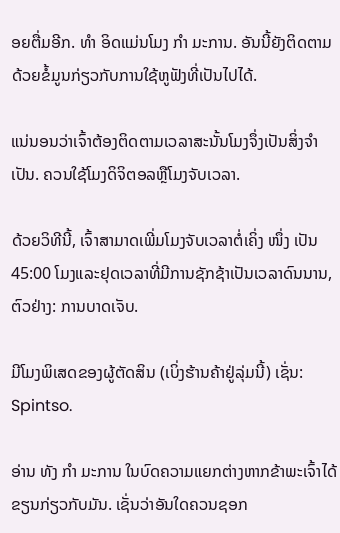ອຍຕື່ມອີກ. ທຳ ອິດແມ່ນໂມງ ກຳ ມະການ. ອັນນີ້ຍັງຕິດຕາມດ້ວຍຂໍ້ມູນກ່ຽວກັບການໃຊ້ຫູຟັງທີ່ເປັນໄປໄດ້.

ແນ່ນອນວ່າເຈົ້າຕ້ອງຕິດຕາມເວລາສະນັ້ນໂມງຈຶ່ງເປັນສິ່ງຈໍາເປັນ. ຄວນໃຊ້ໂມງດິຈິຕອລຫຼືໂມງຈັບເວລາ.

ດ້ວຍວິທີນີ້, ເຈົ້າສາມາດເພີ່ມໂມງຈັບເວລາຕໍ່ເຄິ່ງ ໜຶ່ງ ເປັນ 45:00 ໂມງແລະຢຸດເວລາທີ່ມີການຊັກຊ້າເປັນເວລາດົນນານ, ຕົວຢ່າງ: ການບາດເຈັບ.

ມີໂມງພິເສດຂອງຜູ້ຕັດສິນ (ເບິ່ງຮ້ານຄ້າຢູ່ລຸ່ມນີ້) ເຊັ່ນ: Spintso.

ອ່ານ ທັງ ກຳ ມະການ ໃນບົດຄວາມແຍກຕ່າງຫາກຂ້າພະເຈົ້າໄດ້ຂຽນກ່ຽວກັບມັນ. ເຊັ່ນວ່າອັນໃດຄວນຊອກ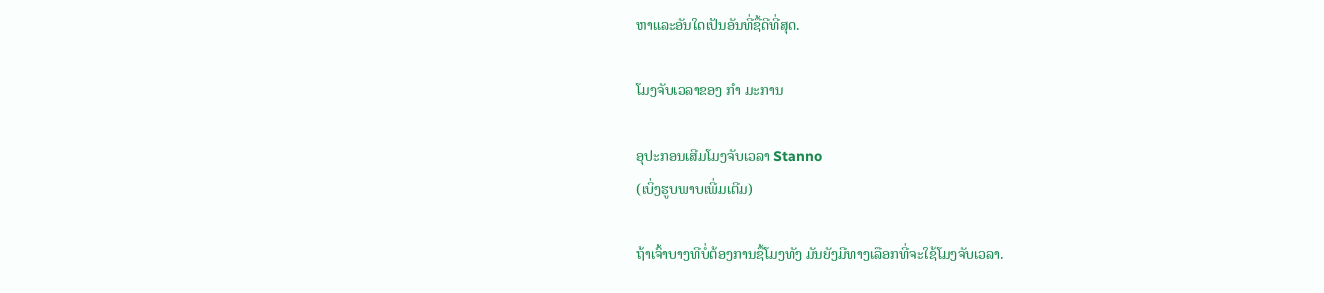ຫາແລະອັນໃດເປັນອັນທີ່ຊື້ດີທີ່ສຸດ.

ໂມງຈັບເວລາຂອງ ກຳ ມະການ

ອຸປະກອນເສີມໂມງຈັບເວລາ Stanno
(ເບິ່ງຮູບພາບເພີ່ມເຕີມ)

ຖ້າເຈົ້າບາງທີບໍ່ຕ້ອງການຊື້ໂມງທັງ ມັນຍັງມີທາງເລືອກທີ່ຈະໃຊ້ໂມງຈັບເວລາ.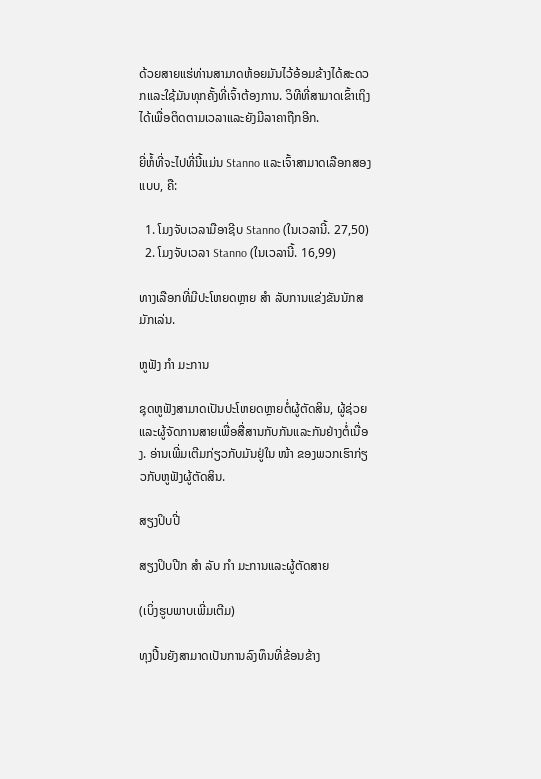ດ້ວຍສາຍແຮ່ທ່ານສາມາດຫ້ອຍມັນໄວ້ອ້ອມຂ້າງໄດ້ສະດວກແລະໃຊ້ມັນທຸກຄັ້ງທີ່ເຈົ້າຕ້ອງການ. ວິທີທີ່ສາມາດເຂົ້າເຖິງໄດ້ເພື່ອຕິດຕາມເວລາແລະຍັງມີລາຄາຖືກອີກ.

ຍີ່ຫໍ້ທີ່ຈະໄປທີ່ນີ້ແມ່ນ Stanno ແລະເຈົ້າສາມາດເລືອກສອງແບບ, ຄື:

  1. ໂມງຈັບເວລາມືອາຊີບ Stanno (ໃນເວລານີ້. 27,50)
  2. ໂມງຈັບເວລາ Stanno (ໃນເວລານີ້. 16,99)

ທາງເລືອກທີ່ມີປະໂຫຍດຫຼາຍ ສຳ ລັບການແຂ່ງຂັນນັກສມັກເລ່ນ.

ຫູຟັງ ກຳ ມະການ

ຊຸດຫູຟັງສາມາດເປັນປະໂຫຍດຫຼາຍຕໍ່ຜູ້ຕັດສິນ, ຜູ້ຊ່ວຍແລະຜູ້ຈັດການສາຍເພື່ອສື່ສານກັບກັນແລະກັນຢ່າງຕໍ່ເນື່ອງ. ອ່ານເພີ່ມເຕີມກ່ຽວກັບມັນຢູ່ໃນ ໜ້າ ຂອງພວກເຮົາກ່ຽວກັບຫູຟັງຜູ້ຕັດສິນ.

ສຽງປິບປີ່

ສຽງປິບປີກ ສຳ ລັບ ກຳ ມະການແລະຜູ້ຕັດສາຍ

(ເບິ່ງຮູບພາບເພີ່ມເຕີມ)

ທຸງປີ້ນຍັງສາມາດເປັນການລົງທຶນທີ່ຂ້ອນຂ້າງ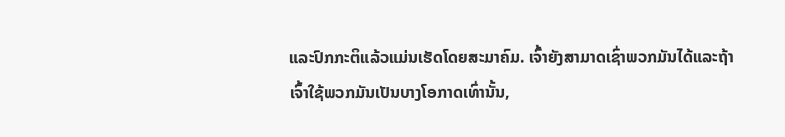ແລະປົກກະຕິແລ້ວແມ່ນເຮັດໂດຍສະມາຄົມ. ເຈົ້າຍັງສາມາດເຊົ່າພວກມັນໄດ້ແລະຖ້າເຈົ້າໃຊ້ພວກມັນເປັນບາງໂອກາດເທົ່ານັ້ນ,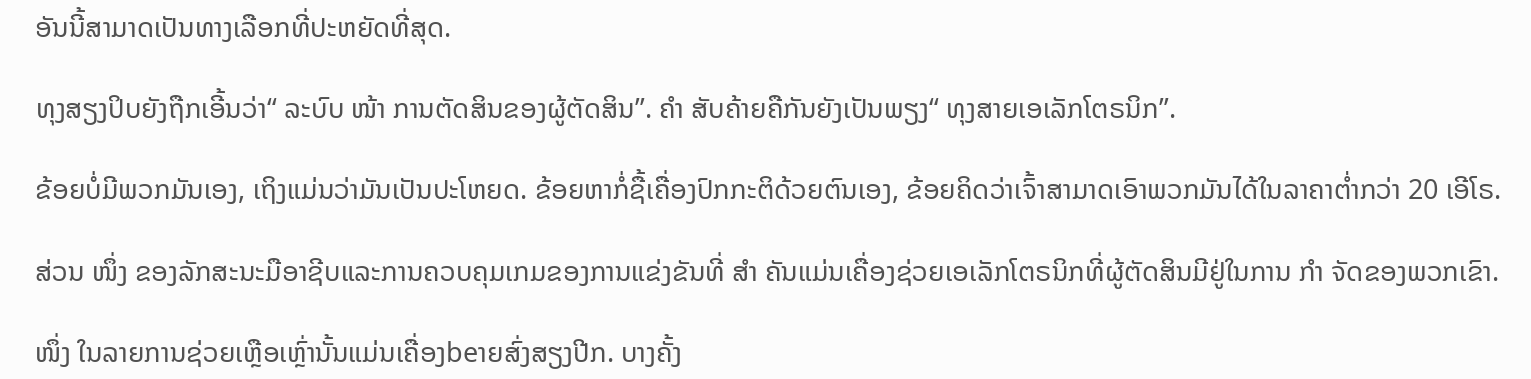ອັນນີ້ສາມາດເປັນທາງເລືອກທີ່ປະຫຍັດທີ່ສຸດ.

ທຸງສຽງປິບຍັງຖືກເອີ້ນວ່າ“ ລະບົບ ໜ້າ ການຕັດສິນຂອງຜູ້ຕັດສິນ”. ຄຳ ສັບຄ້າຍຄືກັນຍັງເປັນພຽງ“ ທຸງສາຍເອເລັກໂຕຣນິກ”.

ຂ້ອຍບໍ່ມີພວກມັນເອງ, ເຖິງແມ່ນວ່າມັນເປັນປະໂຫຍດ. ຂ້ອຍຫາກໍ່ຊື້ເຄື່ອງປົກກະຕິດ້ວຍຕົນເອງ, ຂ້ອຍຄິດວ່າເຈົ້າສາມາດເອົາພວກມັນໄດ້ໃນລາຄາຕໍ່າກວ່າ 20 ເອີໂຣ.

ສ່ວນ ໜຶ່ງ ຂອງລັກສະນະມືອາຊີບແລະການຄວບຄຸມເກມຂອງການແຂ່ງຂັນທີ່ ສຳ ຄັນແມ່ນເຄື່ອງຊ່ວຍເອເລັກໂຕຣນິກທີ່ຜູ້ຕັດສິນມີຢູ່ໃນການ ກຳ ຈັດຂອງພວກເຂົາ.

ໜຶ່ງ ໃນລາຍການຊ່ວຍເຫຼືອເຫຼົ່ານັ້ນແມ່ນເຄື່ອງbeາຍສົ່ງສຽງປີກ. ບາງຄັ້ງ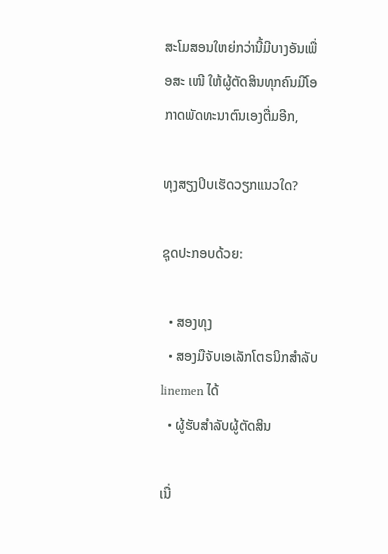ສະໂມສອນໃຫຍ່ກວ່ານີ້ມີບາງອັນເພື່ອສະ ເໜີ ໃຫ້ຜູ້ຕັດສິນທຸກຄົນມີໂອກາດພັດທະນາຕົນເອງຕື່ມອີກ,

ທຸງສຽງປິບເຮັດວຽກແນວໃດ?

ຊຸດປະກອບດ້ວຍ:

  • ສອງທຸງ
  • ສອງມືຈັບເອເລັກໂຕຣນິກສໍາລັບ linemen ໄດ້
  • ຜູ້ຮັບສໍາລັບຜູ້ຕັດສິນ

ເນື່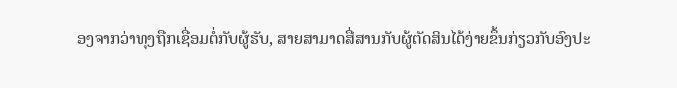ອງຈາກວ່າທຸງຖືກເຊື່ອມຕໍ່ກັບຜູ້ຮັບ, ສາຍສາມາດສື່ສານກັບຜູ້ຕັດສິນໄດ້ງ່າຍຂຶ້ນກ່ຽວກັບອົງປະ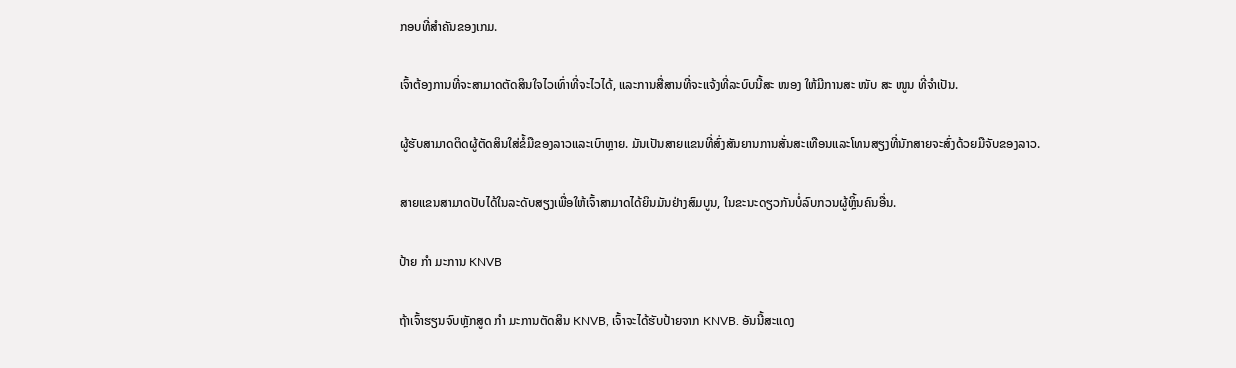ກອບທີ່ສໍາຄັນຂອງເກມ.

ເຈົ້າຕ້ອງການທີ່ຈະສາມາດຕັດສິນໃຈໄວເທົ່າທີ່ຈະໄວໄດ້, ແລະການສື່ສານທີ່ຈະແຈ້ງທີ່ລະບົບນີ້ສະ ໜອງ ໃຫ້ມີການສະ ໜັບ ສະ ໜູນ ທີ່ຈໍາເປັນ.

ຜູ້ຮັບສາມາດຕິດຜູ້ຕັດສິນໃສ່ຂໍ້ມືຂອງລາວແລະເບົາຫຼາຍ. ມັນເປັນສາຍແຂນທີ່ສົ່ງສັນຍານການສັ່ນສະເທືອນແລະໂທນສຽງທີ່ນັກສາຍຈະສົ່ງດ້ວຍມືຈັບຂອງລາວ.

ສາຍແຂນສາມາດປັບໄດ້ໃນລະດັບສຽງເພື່ອໃຫ້ເຈົ້າສາມາດໄດ້ຍິນມັນຢ່າງສົມບູນ, ໃນຂະນະດຽວກັນບໍ່ລົບກວນຜູ້ຫຼິ້ນຄົນອື່ນ.

ປ້າຍ ກຳ ມະການ KNVB

ຖ້າເຈົ້າຮຽນຈົບຫຼັກສູດ ກຳ ມະການຕັດສິນ KNVB, ເຈົ້າຈະໄດ້ຮັບປ້າຍຈາກ KNVB. ອັນນີ້ສະແດງ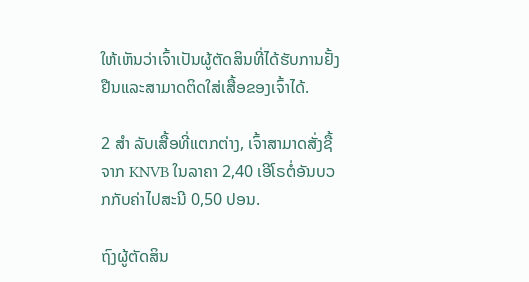ໃຫ້ເຫັນວ່າເຈົ້າເປັນຜູ້ຕັດສິນທີ່ໄດ້ຮັບການຢັ້ງຢືນແລະສາມາດຕິດໃສ່ເສື້ອຂອງເຈົ້າໄດ້.

2 ສຳ ລັບເສື້ອທີ່ແຕກຕ່າງ, ເຈົ້າສາມາດສັ່ງຊື້ຈາກ KNVB ໃນລາຄາ 2,40 ເອີໂຣຕໍ່ອັນບວກກັບຄ່າໄປສະນີ 0,50 ປອນ.

ຖົງຜູ້ຕັດສິນ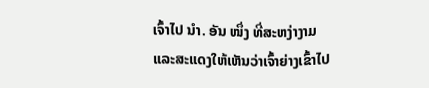ເຈົ້າໄປ ນຳ. ອັນ ໜຶ່ງ ທີ່ສະຫງ່າງາມແລະສະແດງໃຫ້ເຫັນວ່າເຈົ້າຍ່າງເຂົ້າໄປ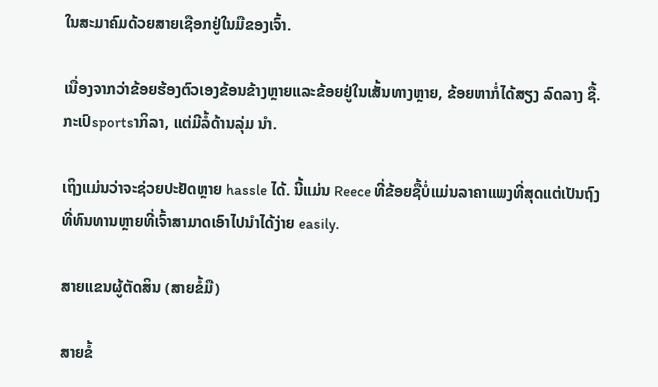ໃນສະມາຄົມດ້ວຍສາຍເຊືອກຢູ່ໃນມືຂອງເຈົ້າ.

ເນື່ອງຈາກວ່າຂ້ອຍຮ້ອງຕົວເອງຂ້ອນຂ້າງຫຼາຍແລະຂ້ອຍຢູ່ໃນເສັ້ນທາງຫຼາຍ, ຂ້ອຍຫາກໍ່ໄດ້ສຽງ ລົດລາງ ຊື້. ກະເປົsportsາກິລາ, ແຕ່ມີລໍ້ດ້ານລຸ່ມ ນຳ.

ເຖິງແມ່ນວ່າຈະຊ່ວຍປະຢັດຫຼາຍ hassle ໄດ້. ນີ້ແມ່ນ Reece ທີ່ຂ້ອຍຊື້ບໍ່ແມ່ນລາຄາແພງທີ່ສຸດແຕ່ເປັນຖົງທີ່ທົນທານຫຼາຍທີ່ເຈົ້າສາມາດເອົາໄປນໍາໄດ້ງ່າຍ easily.

ສາຍແຂນຜູ້ຕັດສິນ (ສາຍຂໍ້ມື)

ສາຍຂໍ້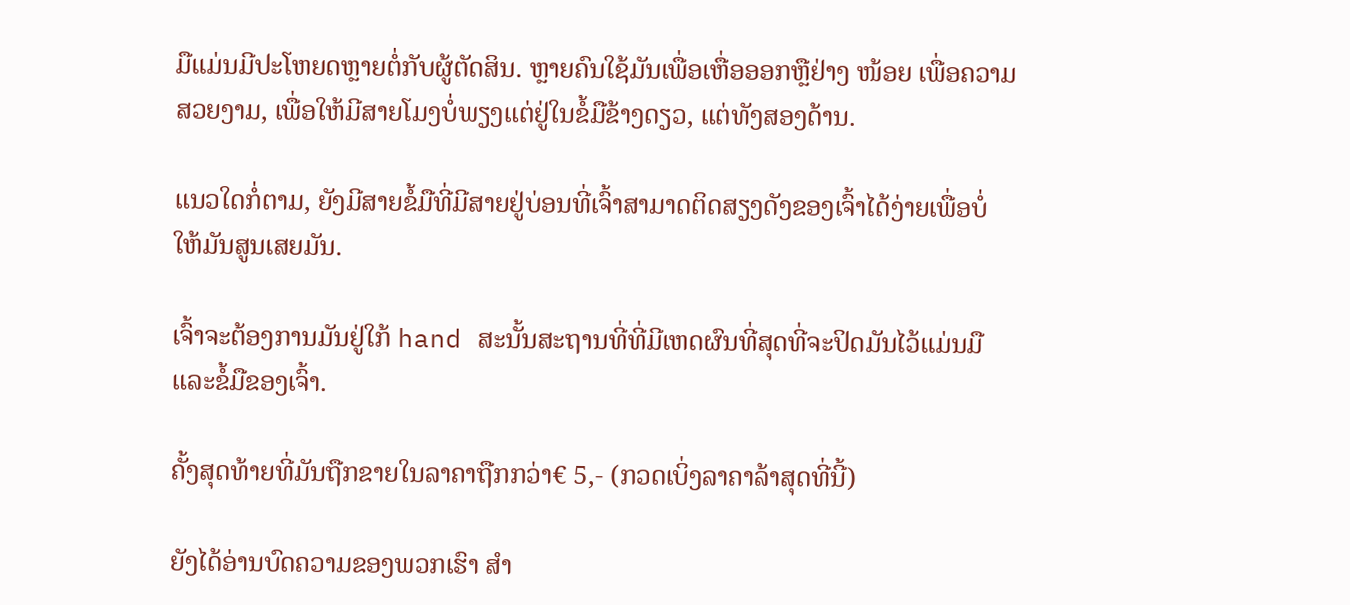ມືແມ່ນມີປະໂຫຍດຫຼາຍຕໍ່ກັບຜູ້ຕັດສິນ. ຫຼາຍຄົນໃຊ້ມັນເພື່ອເຫື່ອອອກຫຼືຢ່າງ ໜ້ອຍ ເພື່ອຄວາມສວຍງາມ, ເພື່ອໃຫ້ມີສາຍໂມງບໍ່ພຽງແຕ່ຢູ່ໃນຂໍ້ມືຂ້າງດຽວ, ແຕ່ທັງສອງດ້ານ.

ແນວໃດກໍ່ຕາມ, ຍັງມີສາຍຂໍ້ມືທີ່ມີສາຍຢູ່ບ່ອນທີ່ເຈົ້າສາມາດຕິດສຽງດັງຂອງເຈົ້າໄດ້ງ່າຍເພື່ອບໍ່ໃຫ້ມັນສູນເສຍມັນ.

ເຈົ້າຈະຕ້ອງການມັນຢູ່ໃກ້ hand ສະນັ້ນສະຖານທີ່ທີ່ມີເຫດຜົນທີ່ສຸດທີ່ຈະປິດມັນໄວ້ແມ່ນມືແລະຂໍ້ມືຂອງເຈົ້າ.

ຄັ້ງສຸດທ້າຍທີ່ມັນຖືກຂາຍໃນລາຄາຖືກກວ່າ€ 5,- (ກວດເບິ່ງລາຄາລ້າສຸດທີ່ນີ້)

ຍັງໄດ້ອ່ານບົດຄວາມຂອງພວກເຮົາ ສຳ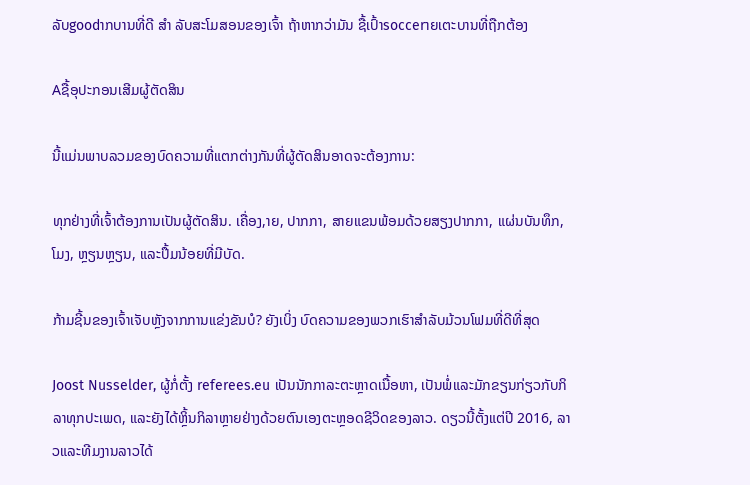ລັບgoodາກບານທີ່ດີ ສຳ ລັບສະໂມສອນຂອງເຈົ້າ ຖ້າຫາກວ່າມັນ ຊື້ເປົ້າsoccerາຍເຕະບານທີ່ຖືກຕ້ອງ

Aຊື້ອຸປະກອນເສີມຜູ້ຕັດສິນ

ນີ້ແມ່ນພາບລວມຂອງບົດຄວາມທີ່ແຕກຕ່າງກັນທີ່ຜູ້ຕັດສິນອາດຈະຕ້ອງການ:

ທຸກຢ່າງທີ່ເຈົ້າຕ້ອງການເປັນຜູ້ຕັດສິນ. ເຄື່ອງ,າຍ, ປາກກາ, ສາຍແຂນພ້ອມດ້ວຍສຽງປາກກາ, ແຜ່ນບັນທຶກ, ໂມງ, ຫຼຽນຫຼຽນ, ແລະປຶ້ມນ້ອຍທີ່ມີບັດ.

ກ້າມຊີ້ນຂອງເຈົ້າເຈັບຫຼັງຈາກການແຂ່ງຂັນບໍ? ຍັງເບິ່ງ ບົດຄວາມຂອງພວກເຮົາສໍາລັບມ້ວນໂຟມທີ່ດີທີ່ສຸດ

Joost Nusselder, ຜູ້ກໍ່ຕັ້ງ referees.eu ເປັນນັກກາລະຕະຫຼາດເນື້ອຫາ, ເປັນພໍ່ແລະມັກຂຽນກ່ຽວກັບກິລາທຸກປະເພດ, ແລະຍັງໄດ້ຫຼິ້ນກິລາຫຼາຍຢ່າງດ້ວຍຕົນເອງຕະຫຼອດຊີວິດຂອງລາວ. ດຽວນີ້ຕັ້ງແຕ່ປີ 2016, ລາວແລະທີມງານລາວໄດ້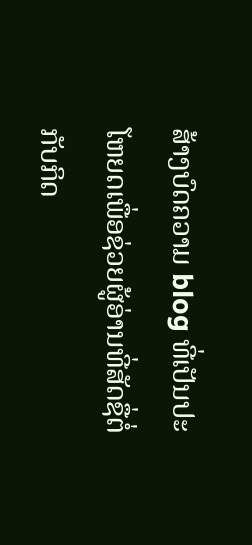ສ້າງບົດຄວາມ blog ທີ່ເປັນປະໂຫຍດເພື່ອຊ່ວຍຜູ້ອ່ານທີ່ສັດຊື່ຕໍ່ກັບກິດ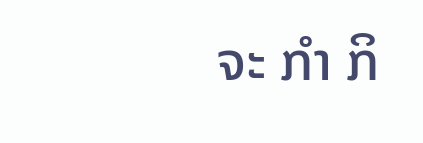ຈະ ກຳ ກິ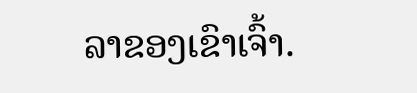ລາຂອງເຂົາເຈົ້າ.